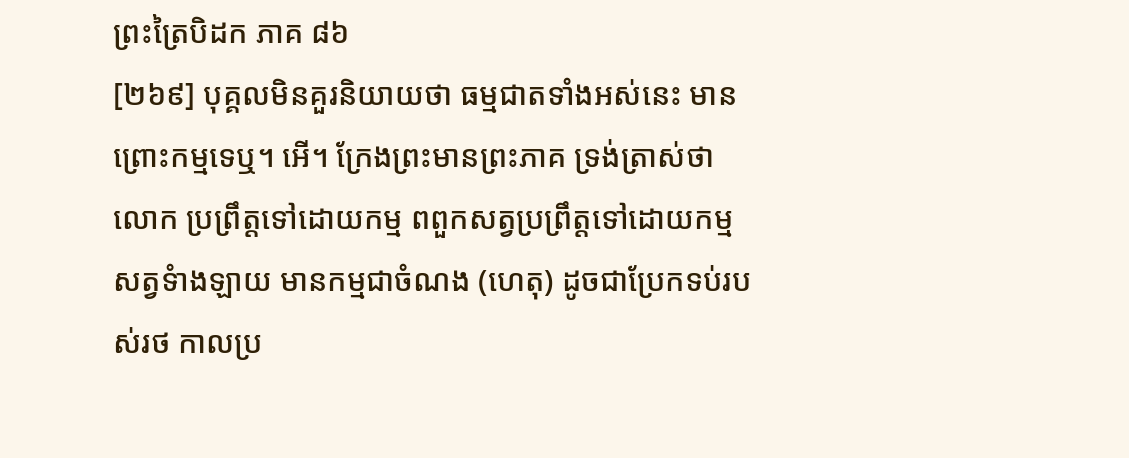ព្រះត្រៃបិដក ភាគ ៨៦
[២៦៩] បុគ្គលមិនគួរនិយាយថា ធម្មជាតទាំងអស់នេះ មាន ព្រោះកម្មទេឬ។ អើ។ ក្រែងព្រះមានព្រះភាគ ទ្រង់ត្រាស់ថា
លោក ប្រព្រឹត្តទៅដោយកម្ម ពពួកសត្វប្រព្រឹត្តទៅដោយកម្ម សត្វទំាងឡាយ មានកម្មជាចំណង (ហេតុ) ដូចជាប្រែកទប់របស់រថ កាលប្រ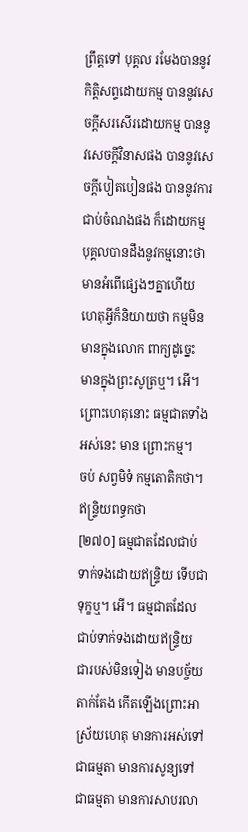ព្រឹត្តទៅ បុគ្គល រមែងបាននូវកិតិ្តសព្ទដោយកម្ម បាននូវសេចក្តីសរសើរដោយកម្ម បាននូវសេចក្តីវិនាសផង បាននូវសេចក្តីបៀតបៀនផង បាននូវការជាប់ចំណងផង ក៏ដោយកម្ម បុគ្គលបានដឹងនូវកម្មនោះថា មានអំពើផ្សេងៗគ្នាហើយ ហេតុអ្វីក៏និយាយថា កម្មមិនមានក្នុងលោក ពាក្យដូច្នេះ មានក្នុងព្រះសូត្រឬ។ អើ។ ព្រោះហេតុនោះ ធម្មជាតទាំងអស់នេះ មាន ព្រោះកម្ម។
ចប់ សព្វមិទំ កម្មតោតិកថា។
ឥន្ទ្រិយពទ្ធកថា
[២៧០] ធម្មជាតដែលជាប់ទាក់ទងដោយឥន្រ្ទិយ ទើបជាទុក្ខឬ។ អើ។ ធម្មជាតដែលជាប់ទាក់ទងដោយឥន្រ្ទិយ ជារបស់មិនទៀង មានបច្ច័យតាក់តែង កើតឡើងព្រោះអាស្រ័យហេតុ មានការអស់ទៅជាធម្មតា មានការសូន្យទៅជាធម្មតា មានការសាបរលា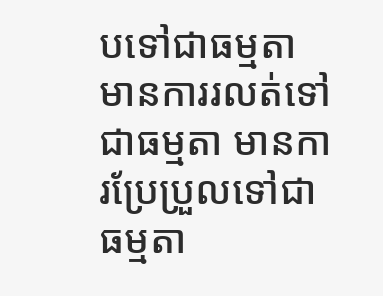បទៅជាធម្មតា មានការរលត់ទៅជាធម្មតា មានការប្រែប្រួលទៅជាធម្មតា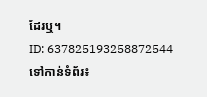ដែរឬ។
ID: 637825193258872544
ទៅកាន់ទំព័រ៖